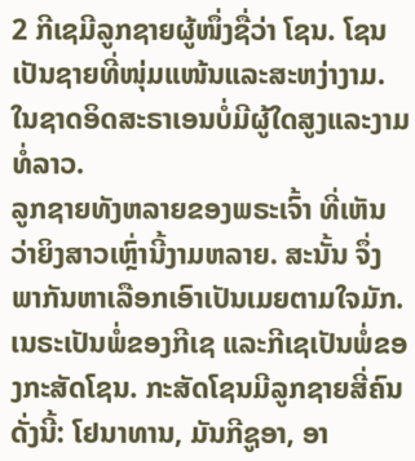2 ກີເຊມີລູກຊາຍຜູ້ໜຶ່ງຊື່ວ່າ ໂຊນ. ໂຊນເປັນຊາຍທີ່ໜຸ່ມແໜ້ນແລະສະຫງ່າງາມ. ໃນຊາດອິດສະຣາເອນບໍ່ມີຜູ້ໃດສູງແລະງາມທໍ່ລາວ.
ລູກຊາຍທັງຫລາຍຂອງພຣະເຈົ້າ ທີ່ເຫັນວ່າຍິງສາວເຫຼົ່ານີ້ງາມຫລາຍ. ສະນັ້ນ ຈຶ່ງພາກັນຫາເລືອກເອົາເປັນເມຍຕາມໃຈມັກ.
ເນຣະເປັນພໍ່ຂອງກີເຊ ແລະກີເຊເປັນພໍ່ຂອງກະສັດໂຊນ. ກະສັດໂຊນມີລູກຊາຍສີ່ຄົນດັ່ງນີ້: ໂຢນາທານ, ມັນກີຊູອາ, ອາ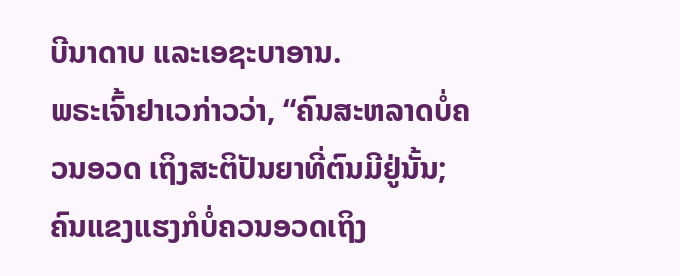ບີນາດາບ ແລະເອຊະບາອານ.
ພຣະເຈົ້າຢາເວກ່າວວ່າ, “ຄົນສະຫລາດບໍ່ຄວນອວດ ເຖິງສະຕິປັນຍາທີ່ຕົນມີຢູ່ນັ້ນ; ຄົນແຂງແຮງກໍບໍ່ຄວນອວດເຖິງ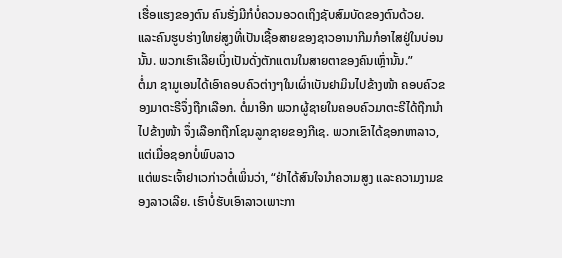ເຮື່ອແຮງຂອງຕົນ ຄົນຮັ່ງມີກໍບໍ່ຄວນອວດເຖິງຊັບສົມບັດຂອງຕົນດ້ວຍ.
ແລະຄົນຮູບຮ່າງໃຫຍ່ສູງທີ່ເປັນເຊື້ອສາຍຂອງຊາວອານາກີມກໍອາໄສຢູ່ໃນບ່ອນນັ້ນ. ພວກເຮົາເລີຍເບິ່ງເປັນດັ່ງຕັກແຕນໃນສາຍຕາຂອງຄົນເຫຼົ່ານັ້ນ.”
ຕໍ່ມາ ຊາມູເອນໄດ້ເອົາຄອບຄົວຕ່າງໆໃນເຜົ່າເບັນຢາມິນໄປຂ້າງໜ້າ ຄອບຄົວຂອງມາຕະຣີຈຶ່ງຖືກເລືອກ. ຕໍ່ມາອີກ ພວກຜູ້ຊາຍໃນຄອບຄົວມາຕະຣີໄດ້ຖືກນຳໄປຂ້າງໜ້າ ຈຶ່ງເລືອກຖືກໂຊນລູກຊາຍຂອງກີເຊ. ພວກເຂົາໄດ້ຊອກຫາລາວ, ແຕ່ເມື່ອຊອກບໍ່ພົບລາວ
ແຕ່ພຣະເຈົ້າຢາເວກ່າວຕໍ່ເພິ່ນວ່າ, “ຢ່າໄດ້ສົນໃຈນຳຄວາມສູງ ແລະຄວາມງາມຂອງລາວເລີຍ. ເຮົາບໍ່ຮັບເອົາລາວເພາະກາ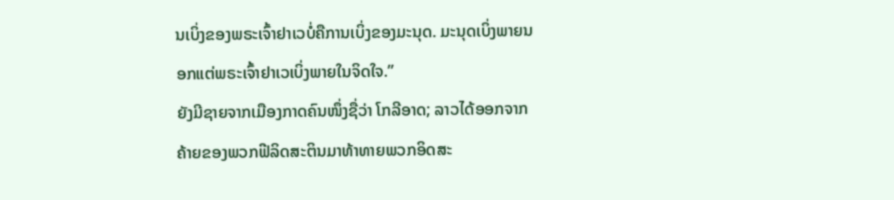ນເບິ່ງຂອງພຣະເຈົ້າຢາເວບໍ່ຄືການເບິ່ງຂອງມະນຸດ. ມະນຸດເບິ່ງພາຍນອກແຕ່ພຣະເຈົ້າຢາເວເບິ່ງພາຍໃນຈິດໃຈ.”
ຍັງມີຊາຍຈາກເມືອງກາດຄົນໜຶ່ງຊື່ວ່າ ໂກລີອາດ; ລາວໄດ້ອອກຈາກຄ້າຍຂອງພວກຟີລິດສະຕິນມາທ້າທາຍພວກອິດສະ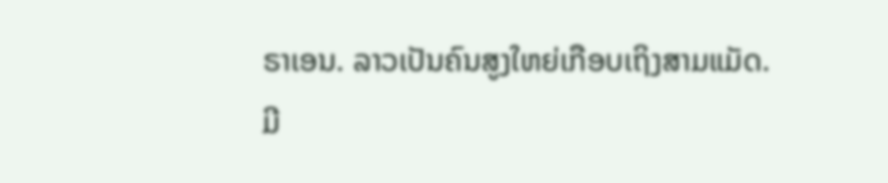ຣາເອນ. ລາວເປັນຄົນສູງໃຫຍ່ເກືອບເຖິງສາມແມັດ.
ມີ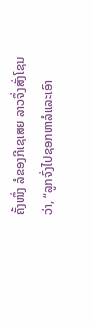ຄັ້ງໜຶ່ງ ລໍຂອງກີເຊເສຍ ລາວຈຶ່ງສັ່ງໂຊນວ່າ, “ລູກຈົ່ງໄປຊອກຫາລໍແລະເອົາ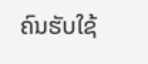ຄົນຮັບໃຊ້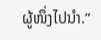ຜູ້ໜຶ່ງໄປນຳ.”